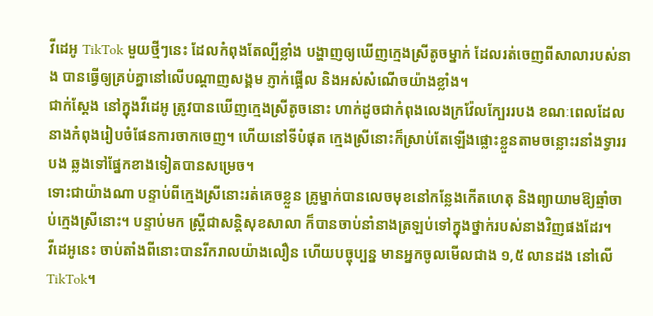វីដេអូ TikTok មួយថ្មីៗនេះ ដែលកំពុងតែល្បីខ្លាំង បង្ហាញឲ្យឃើញក្មេងស្រីតូចម្នាក់ ដែលរត់ចេញពីសាលារបស់នាង បានធ្វើឲ្យគ្រប់គ្នានៅលើបណ្តាញសង្គម ភ្ញាក់ផ្អើល និងអស់សំណើចយ៉ាងខ្លាំង។
ជាក់ស្តែង នៅក្នុងវីដេអូ ត្រូវបានឃើញក្មេងស្រីតូចនោះ ហាក់ដូចជាកំពុងលេងក្រវ៉ែលក្បែររបង ខណៈពេលដែលនាងកំពុងរៀបចំផែនការចាកចេញ។ ហើយនៅទីបំផុត ក្មេងស្រីនោះក៏ស្រាប់តែឡើងផ្លោះខ្លួនតាមចន្លោះរនាំងទ្វាររបង ឆ្លងទៅផ្នែកខាងទៀតបានសម្រេច។
ទោះជាយ៉ាងណា បន្ទាប់ពីក្មេងស្រីនោះរត់គេចខ្លួន គ្រូម្នាក់បានលេចមុខនៅកន្លែងកើតហេតុ និងព្យាយាមឱ្យឆ្មាំចាប់ក្មេងស្រីនោះ។ បន្ទាប់មក ស្រ្តីជាសន្តិសុខសាលា ក៏បានចាប់នាំនាងត្រឡប់ទៅក្នុងថ្នាក់របស់នាងវិញផងដែរ។
វីដេអូនេះ ចាប់តាំងពីនោះបានរីករាលយ៉ាងលឿន ហើយបច្ចុប្បន្ន មានអ្នកចូលមើលជាង ១,៥ លានដង នៅលើ TikTok។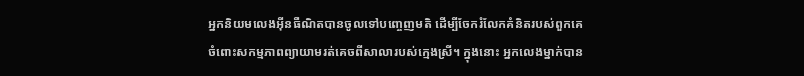អ្នកនិយមលេងអ៊ីនធឺណិតបានចូលទៅបញ្ចេញមតិ ដើម្បីចែករំលែកគំនិតរបស់ពួកគេ ចំពោះសកម្មភាពព្យាយាមរត់គេចពីសាលារបស់ក្មេងស្រី។ ក្នុងនោះ អ្នកលេងម្នាក់បាន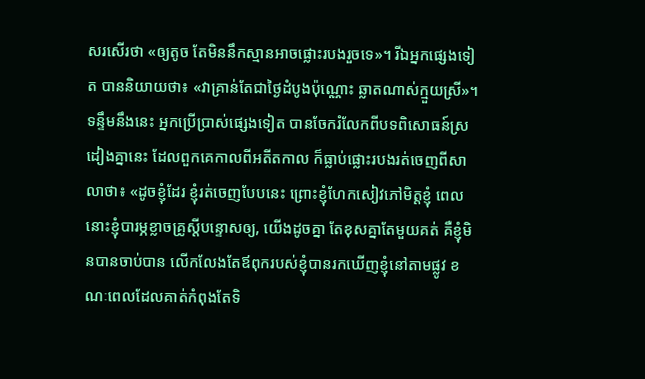សរសើរថា «ឲ្យតូច តែមិននឹកស្មានអាចផ្លោះរបងរួចទេ»។ រីឯអ្នកផ្សេងទៀត បាននិយាយថា៖ «វាគ្រាន់តែជាថ្ងៃដំបូងប៉ុណ្ណោះ ឆ្លាតណាស់ក្មួយស្រី»។
ទន្ទឹមនឹងនេះ អ្នកប្រើប្រាស់ផ្សេងទៀត បានចែករំលែកពីបទពិសោធន៍ស្រដៀងគ្នានេះ ដែលពួកគេកាលពីអតីតកាល ក៏ធ្លាប់ផ្លោះរបងរត់ចេញពីសាលាថា៖ «ដូចខ្ញុំដែរ ខ្ញុំរត់ចេញបែបនេះ ព្រោះខ្ញុំហែកសៀវភៅមិត្តខ្ញុំ ពេលនោះខ្ញុំបារម្ភខ្លាចគ្រូស្តីបន្ទោសឲ្យ, យើងដូចគ្នា តែខុសគ្នាតែមួយគត់ គឺខ្ញុំមិនបានចាប់បាន លើកលែងតែឪពុករបស់ខ្ញុំបានរកឃើញខ្ញុំនៅតាមផ្លូវ ខណៈពេលដែលគាត់កំពុងតែទិ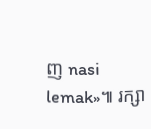ញ nasi lemak»៕ រក្សា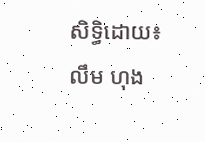សិទ្ធិដោយ៖ លឹម ហុង